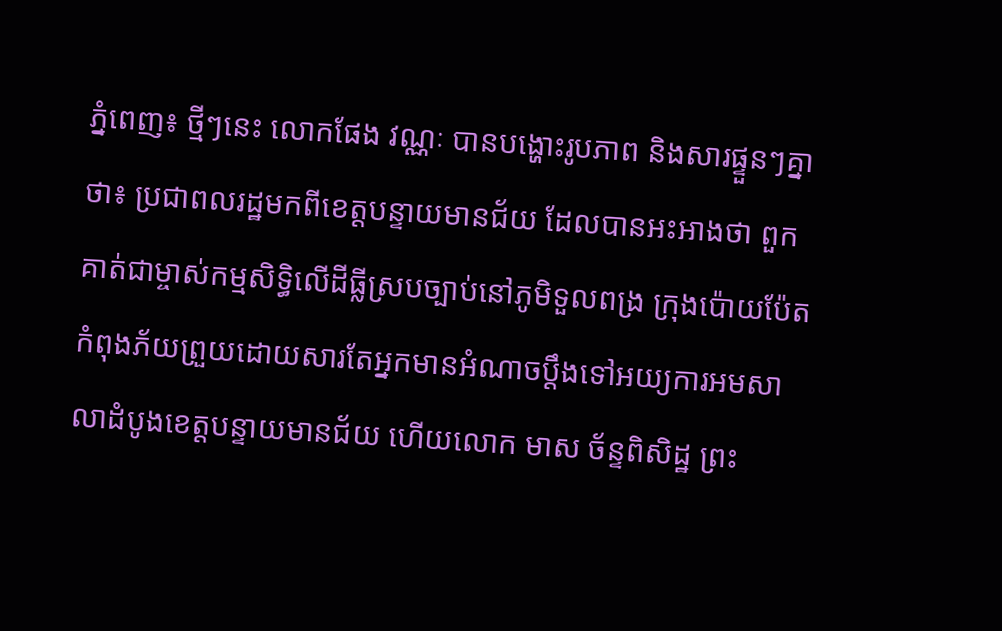ភ្នំពេញ៖ ថ្មីៗនេះ លោកផែង វណ្ណៈ បានបង្ហោះរូបភាព និងសារផ្ទួនៗគ្នាថា៖ ប្រជាពលរដ្ឋមកពីខេត្តបន្ទាយមានជ័យ ដែលបានអះអាងថា ពួកគាត់ជាម្ចាស់កម្មសិទ្ធិលើដីធ្លីស្របច្បាប់នៅភូមិទួលពង្រ ក្រុងប៉ោយប៉ែត កំពុងភ័យព្រួយដោយសារតែអ្នកមានអំណាចប្ដឹងទៅអយ្យការអមសាលាដំបូងខេត្តបន្ទាយមានជ័យ ហើយលោក មាស ច័ន្ទពិសិដ្ឋ ព្រះ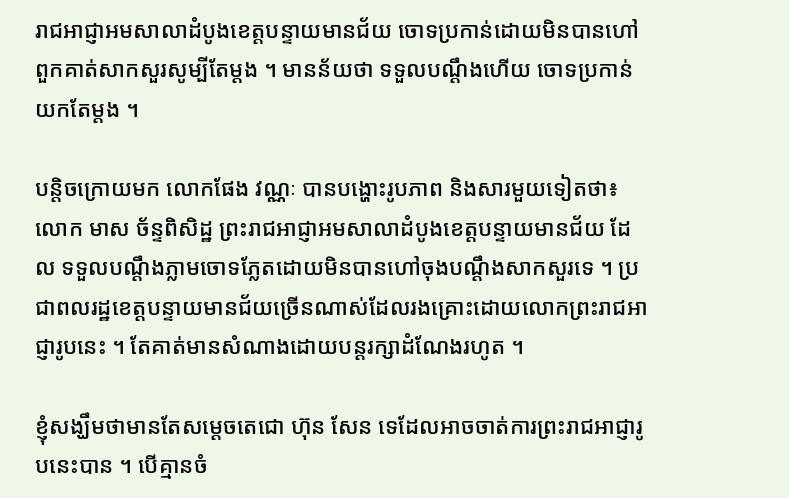រាជអាជ្ញាអមសាលាដំបូងខេត្តបន្ទាយមានជ័យ ចោទប្រកាន់ដោយមិនបានហៅពួកគាត់សាកសួរសូម្បីតែម្ដង ។ មានន័យថា ទទួលបណ្តឹងហើយ ចោទប្រកាន់យកតែម្ដង ។

បន្តិចក្រោយមក លោកផែង វណ្ណៈ បានបង្ហោះរូបភាព និងសារមួយទៀតថា៖ លោក មាស ច័ន្ទពិសិដ្ឋ ព្រះរាជអាជ្ញាអមសាលាដំបូងខេត្តបន្ទាយមានជ័យ ដែល ទទួលបណ្តឹងភ្លាមចោទភ្លែតដោយមិនបានហៅចុងបណ្ដឹងសាកសួរទេ ។ ប្រជាពលរដ្ឋខេត្តបន្ទាយមានជ័យច្រើនណាស់ដែលរងគ្រោះដោយលោកព្រះរាជអាជ្ញារូបនេះ ។ តែគាត់មានសំណាងដោយបន្តរក្សាដំណែងរហូត ។

ខ្ញុំសង្ឃឹមថាមានតែសម្ដេចតេជោ ហ៊ុន សែន ទេដែលអាចចាត់ការព្រះរាជអាជ្ញារូបនេះបាន ។ បើគ្មានចំ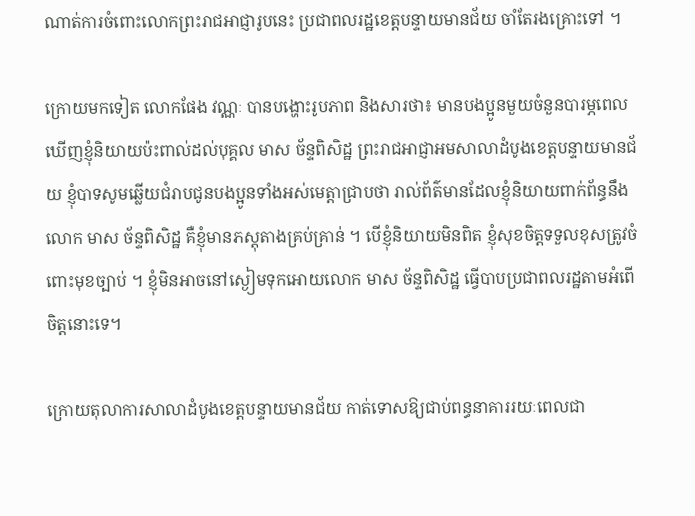ណាត់ការចំពោះលោកព្រះរាជអាជ្ញារូបនេះ ប្រជាពលរដ្ឋខេត្តបន្ទាយមានជ័យ ចាំតែរងគ្រោះទៅ ។

ក្រោយមកទៀត លោកផែង វណ្ណៈ បានបង្ហោះរូបភាព និងសារថា៖ មានបងប្អូនមួយចំនួនបារម្ភពេលឃើញខ្ញុំនិយាយប៉ះពាល់ដល់បុគ្គល មាស ច័ន្ទពិសិដ្ឋ ព្រះរាជអាជ្ញាអមសាលាដំបូងខេត្តបន្ទាយមានជ័យ ខ្ញុំបាទសូមឆ្លើយជំរាបជូនបងប្អូនទាំងអស់មេត្តាជ្រាបថា រាល់ព័ត៌មានដែលខ្ញុំនិយាយពាក់ព័ន្ធនឹងលោក មាស ច័ន្ទពិសិដ្ឋ គឺខ្ញុំមានភស្តុតាងគ្រប់គ្រាន់ ។ បើខ្ញុំនិយាយមិនពិត ខ្ញុំសុខចិត្តទទួលខុសត្រូវចំពោះមុខច្បាប់ ។ ខ្ញុំមិនអាចនៅស្ងៀមទុកអោយលោក មាស ច័ន្ទពិសិដ្ឋ ធ្វើបាបប្រជាពលរដ្ឋតាមអំពើចិត្តនោះទេ។

ក្រោយតុលាការសាលាដំបូងខេត្តបន្ទាយមានជ័យ កាត់ទោសឱ្យជាប់ពន្ធនាគាររយៈពេលជា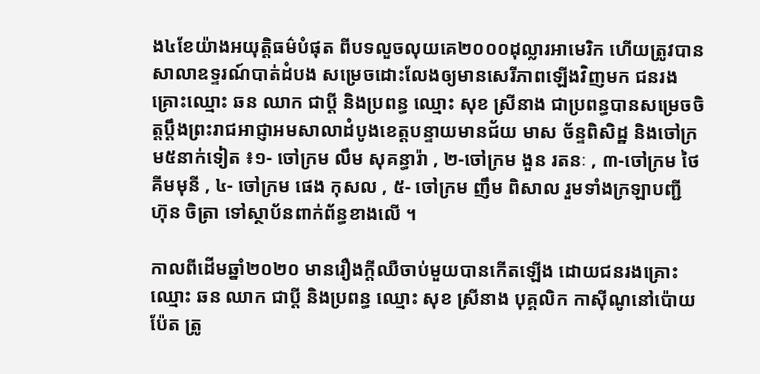ង៤ខែយ៉ាងអយុត្តិធម៌បំផុត ពីបទលួចលុយគេ២០០០ដុល្លារអាមេរិក ហើយត្រូវបានសាលាឧទ្ទរណ៍បាត់ដំបង សម្រេចដោះលែងឲ្យមានសេរីភាពឡើងវិញមក ជនរងគ្រោះឈ្មោះ ឆន ឈាក ជាប្ដី និងប្រពន្ធ ឈ្មោះ សុខ ស្រីនាង ជាប្រពន្ធបានសម្រេចចិត្តប្ដឹងព្រះរាជអាជ្ញាអមសាលាដំបូងខេត្តបន្ទាយមានជ័យ មាស ច័ន្ទពិសិដ្ឋ និងចៅក្រម៥នាក់ទៀត ៖១- ចៅក្រម លឹម សុគន្ធារ៉ា , ២-ចៅក្រម ងួន រតនៈ , ៣-ចៅក្រម ថៃ គីមមុនី , ៤- ចៅក្រម ផេង កុសល , ៥- ចៅក្រម ញឹម ពិសាល រួមទាំងក្រឡាបញ្ជី ហ៊ុន ចិត្រា ទៅស្ថាប័នពាក់ព័ន្ធខាងលើ ។

កាលពីដើមឆ្នាំ២០២០ មានរឿងក្ដីឈឺចាប់មួយបានកើតឡើង ដោយជនរងគ្រោះ ឈ្មោះ ឆន ឈាក ជាប្ដី និងប្រពន្ធ ឈ្មោះ សុខ ស្រីនាង បុគ្គលិក កាស៊ីណូនៅប៉ោយ ប៉ែត ត្រូ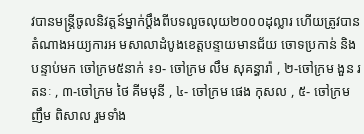វបានមន្ត្រីចូលនិវត្តន៍ម្នាក់ប្ដឹងពីបទលួចលុយ២០០០ដុល្លារ ហើយត្រូវបានតំណាងអយ្យការអ មសាលាដំបូងខេត្តបន្ទាយមានជ័យ ចោទប្រកាន់ និងបន្ទាប់មក ចៅក្រម៥នាក់ ៖១- ចៅក្រម លឹម សុគន្ធារ៉ា , ២-ចៅក្រម ងួន រតនៈ , ៣-ចៅក្រម ថៃ គីមមុនី , ៤- ចៅក្រម ផេង កុសល , ៥- ចៅក្រម ញឹម ពិសាល រួមទាំង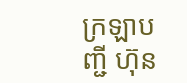ក្រឡាបញ្ជី ហ៊ុន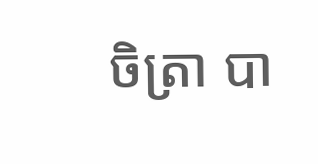ចិត្រា បា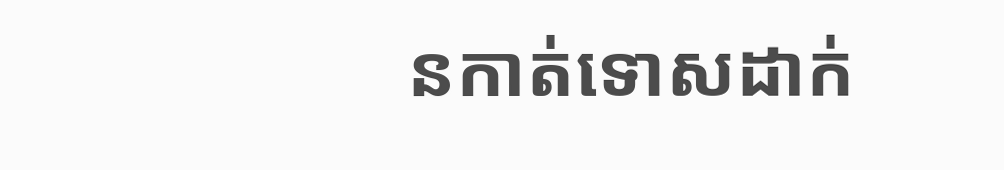នកាត់ទោសដាក់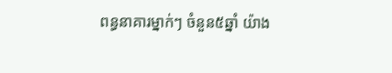ពន្ធនាគារម្នាក់ៗ ចំនួន៥ឆ្នាំ យ៉ាង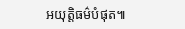អយុត្តិធម៌បំផុត៕